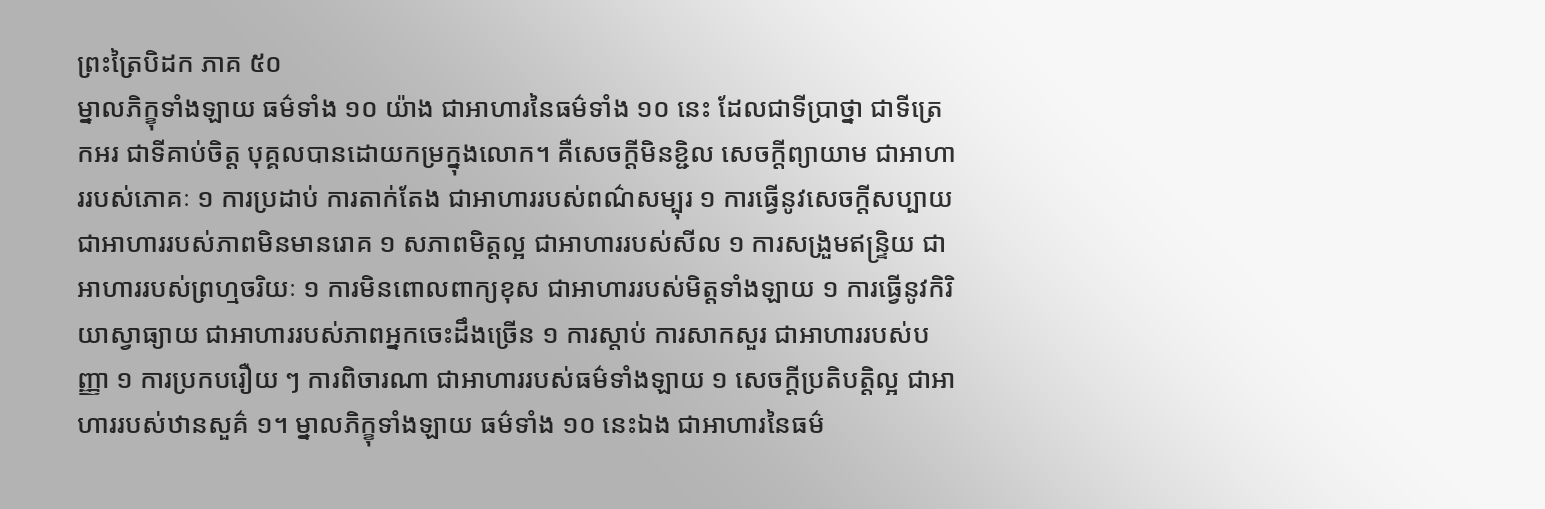ព្រះត្រៃបិដក ភាគ ៥០
ម្នាលភិក្ខុទាំងឡាយ ធម៌ទាំង ១០ យ៉ាង ជាអាហារនៃធម៌ទាំង ១០ នេះ ដែលជាទីប្រាថ្នា ជាទីត្រេកអរ ជាទីគាប់ចិត្ត បុគ្គលបានដោយកម្រក្នុងលោក។ គឺសេចក្តីមិនខ្ជិល សេចក្តីព្យាយាម ជាអាហាររបស់ភោគៈ ១ ការប្រដាប់ ការតាក់តែង ជាអាហាររបស់ពណ៌សម្បុរ ១ ការធ្វើនូវសេចក្តីសប្បាយ ជាអាហាររបស់ភាពមិនមានរោគ ១ សភាពមិត្តល្អ ជាអាហាររបស់សីល ១ ការសង្រួមឥន្រ្ទិយ ជាអាហាររបស់ព្រហ្មចរិយៈ ១ ការមិនពោលពាក្យខុស ជាអាហាររបស់មិត្តទាំងឡាយ ១ ការធ្វើនូវកិរិយាស្វាធ្យាយ ជាអាហាររបស់ភាពអ្នកចេះដឹងច្រើន ១ ការស្តាប់ ការសាកសួរ ជាអាហាររបស់បញ្ញា ១ ការប្រកបរឿយ ៗ ការពិចារណា ជាអាហាររបស់ធម៌ទាំងឡាយ ១ សេចក្តីប្រតិបត្តិល្អ ជាអាហាររបស់ឋានសួគ៌ ១។ ម្នាលភិក្ខុទាំងឡាយ ធម៌ទាំង ១០ នេះឯង ជាអាហារនៃធម៌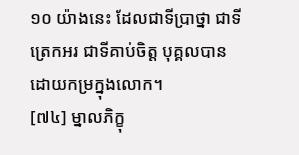១០ យ៉ាងនេះ ដែលជាទីប្រាថ្នា ជាទីត្រេកអរ ជាទីគាប់ចិត្ត បុគ្គលបានដោយកម្រក្នុងលោក។
[៧៤] ម្នាលភិក្ខុ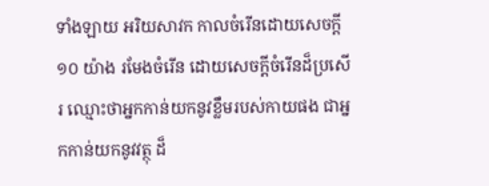ទាំងឡាយ អរិយសាវក កាលចំរើនដោយសេចក្តី ១០ យ៉ាង រមែងចំរើន ដោយសេចក្តីចំរើនដ៏ប្រសើរ ឈ្មោះថាអ្នកកាន់យកនូវខ្លឹមរបស់កាយផង ជាអ្នកកាន់យកនូវវត្ថុ ដ៏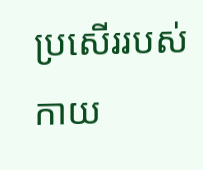ប្រសើររបស់កាយ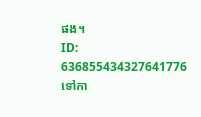ផង។
ID: 636855434327641776
ទៅកា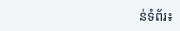ន់ទំព័រ៖